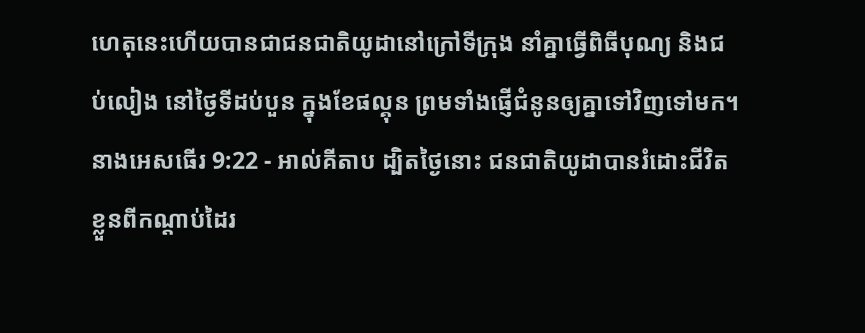ហេតុនេះហើយបានជាជនជាតិយូដានៅក្រៅទីក្រុង នាំគ្នាធ្វើពិធីបុណ្យ និងជប់លៀង នៅថ្ងៃទីដប់បួន ក្នុងខែផល្គុន ព្រមទាំងផ្ញើជំនូនឲ្យគ្នាទៅវិញទៅមក។
នាងអេសធើរ 9:22 - អាល់គីតាប ដ្បិតថ្ងៃនោះ ជនជាតិយូដាបានរំដោះជីវិតខ្លួនពីកណ្ដាប់ដៃរ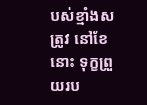បស់ខ្មាំងសត្រូវ នៅខែនោះ ទុក្ខព្រួយរប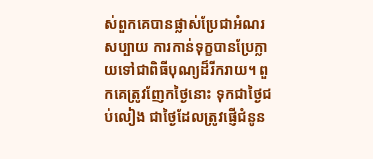ស់ពួកគេបានផ្លាស់ប្រែជាអំណរសប្បាយ ការកាន់ទុក្ខបានប្រែក្លាយទៅជាពិធីបុណ្យដ៏រីករាយ។ ពួកគេត្រូវញែកថ្ងៃនោះ ទុកជាថ្ងៃជប់លៀង ជាថ្ងៃដែលត្រូវផ្ញើជំនូន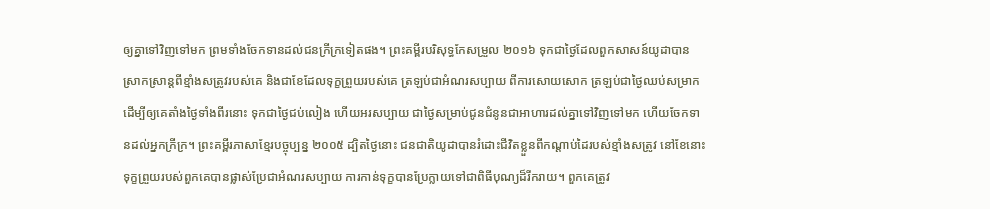ឲ្យគ្នាទៅវិញទៅមក ព្រមទាំងចែកទានដល់ជនក្រីក្រទៀតផង។ ព្រះគម្ពីរបរិសុទ្ធកែសម្រួល ២០១៦ ទុកជាថ្ងៃដែលពួកសាសន៍យូដាបានស្រាកស្រាន្តពីខ្មាំងសត្រូវរបស់គេ និងជាខែដែលទុក្ខព្រួយរបស់គេ ត្រឡប់ជាអំណរសប្បាយ ពីការសោយសោក ត្រឡប់ជាថ្ងៃឈប់សម្រាក ដើម្បីឲ្យគេតាំងថ្ងៃទាំងពីរនោះ ទុកជាថ្ងៃជប់លៀង ហើយអរសប្បាយ ជាថ្ងៃសម្រាប់ជូនជំនូនជាអាហារដល់គ្នាទៅវិញទៅមក ហើយចែកទានដល់អ្នកក្រីក្រ។ ព្រះគម្ពីរភាសាខ្មែរបច្ចុប្បន្ន ២០០៥ ដ្បិតថ្ងៃនោះ ជនជាតិយូដាបានរំដោះជីវិតខ្លួនពីកណ្ដាប់ដៃរបស់ខ្មាំងសត្រូវ នៅខែនោះ ទុក្ខព្រួយរបស់ពួកគេបានផ្លាស់ប្រែជាអំណរសប្បាយ ការកាន់ទុក្ខបានប្រែក្លាយទៅជាពិធីបុណ្យដ៏រីករាយ។ ពួកគេត្រូវ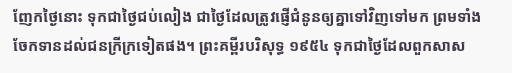ញែកថ្ងៃនោះ ទុកជាថ្ងៃជប់លៀង ជាថ្ងៃដែលត្រូវផ្ញើជំនូនឲ្យគ្នាទៅវិញទៅមក ព្រមទាំងចែកទានដល់ជនក្រីក្រទៀតផង។ ព្រះគម្ពីរបរិសុទ្ធ ១៩៥៤ ទុកជាថ្ងៃដែលពួកសាស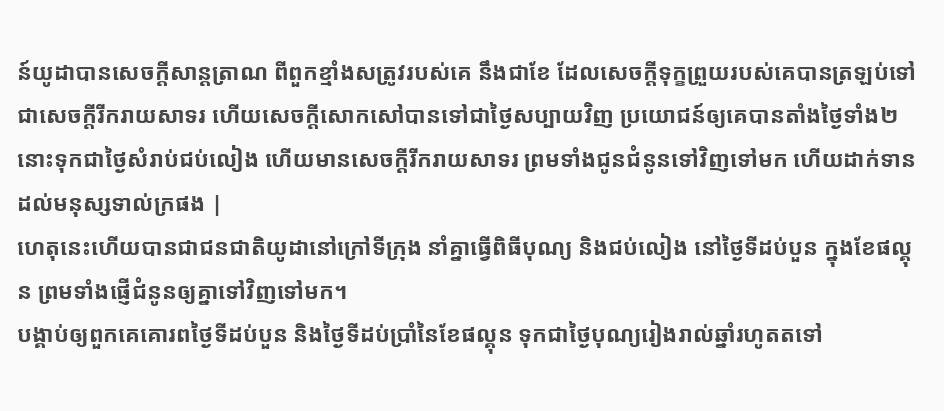ន៍យូដាបានសេចក្ដីសាន្តត្រាណ ពីពួកខ្មាំងសត្រូវរបស់គេ នឹងជាខែ ដែលសេចក្ដីទុក្ខព្រួយរបស់គេបានត្រឡប់ទៅជាសេចក្ដីរីករាយសាទរ ហើយសេចក្ដីសោកសៅបានទៅជាថ្ងៃសប្បាយវិញ ប្រយោជន៍ឲ្យគេបានតាំងថ្ងៃទាំង២នោះទុកជាថ្ងៃសំរាប់ជប់លៀង ហើយមានសេចក្ដីរីករាយសាទរ ព្រមទាំងជូនជំនូនទៅវិញទៅមក ហើយដាក់ទានដល់មនុស្សទាល់ក្រផង |
ហេតុនេះហើយបានជាជនជាតិយូដានៅក្រៅទីក្រុង នាំគ្នាធ្វើពិធីបុណ្យ និងជប់លៀង នៅថ្ងៃទីដប់បួន ក្នុងខែផល្គុន ព្រមទាំងផ្ញើជំនូនឲ្យគ្នាទៅវិញទៅមក។
បង្គាប់ឲ្យពួកគេគោរពថ្ងៃទីដប់បួន និងថ្ងៃទីដប់ប្រាំនៃខែផល្គុន ទុកជាថ្ងៃបុណ្យរៀងរាល់ឆ្នាំរហូតតទៅ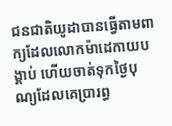ជនជាតិយូដាបានធ្វើតាមពាក្យដែលលោកម៉ាដេកាយបង្គាប់ ហើយចាត់ទុកថ្ងៃបុណ្យដែលគេប្រារព្ធ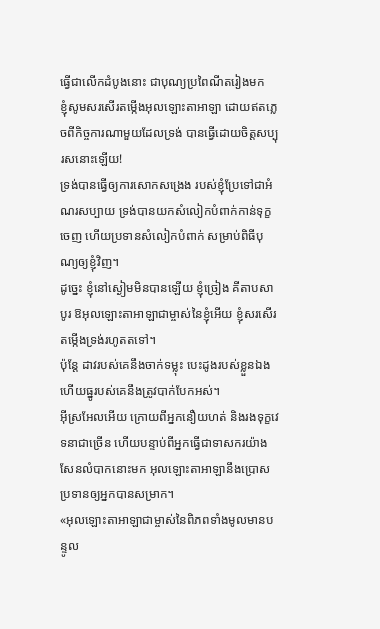ធ្វើជាលើកដំបូងនោះ ជាបុណ្យប្រពៃណីតរៀងមក
ខ្ញុំសូមសរសើរតម្កើងអុលឡោះតាអាឡា ដោយឥតភ្លេចពីកិច្ចការណាមួយដែលទ្រង់ បានធ្វើដោយចិត្តសប្បុរសនោះឡើយ!
ទ្រង់បានធ្វើឲ្យការសោកសង្រេង របស់ខ្ញុំប្រែទៅជាអំណរសប្បាយ ទ្រង់បានយកសំលៀកបំពាក់កាន់ទុក្ខចេញ ហើយប្រទានសំលៀកបំពាក់ សម្រាប់ពិធីបុណ្យឲ្យខ្ញុំវិញ។
ដូច្នេះ ខ្ញុំនៅស្ងៀមមិនបានឡើយ ខ្ញុំច្រៀង គីតាបសាបូរ ឱអុលឡោះតាអាឡាជាម្ចាស់នៃខ្ញុំអើយ ខ្ញុំសរសើរតម្កើងទ្រង់រហូតតទៅ។
ប៉ុន្តែ ដាវរបស់គេនឹងចាក់ទម្លុះ បេះដូងរបស់ខ្លួនឯង ហើយធ្នូរបស់គេនឹងត្រូវបាក់បែកអស់។
អ៊ីស្រអែលអើយ ក្រោយពីអ្នកនឿយហត់ និងរងទុក្ខវេទនាជាច្រើន ហើយបន្ទាប់ពីអ្នកធ្វើជាទាសករយ៉ាងសែនលំបាកនោះមក អុលឡោះតាអាឡានឹងប្រោសប្រទានឲ្យអ្នកបានសម្រាក។
«អុលឡោះតាអាឡាជាម្ចាស់នៃពិភពទាំងមូលមានបន្ទូល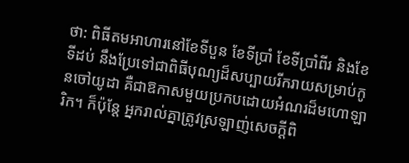ថា: ពិធីតមអាហារនៅខែទីបួន ខែទីប្រាំ ខែទីប្រាំពីរ និងខែទីដប់ នឹងប្រែទៅជាពិធីបុណ្យដ៏សប្បាយរីករាយសម្រាប់កូនចៅយូដា គឺជាឱកាសមួយប្រកបដោយអំណរដ៏មហោឡារិក។ ក៏ប៉ុន្តែ អ្នករាល់គ្នាត្រូវស្រឡាញ់សេចក្ដីពិ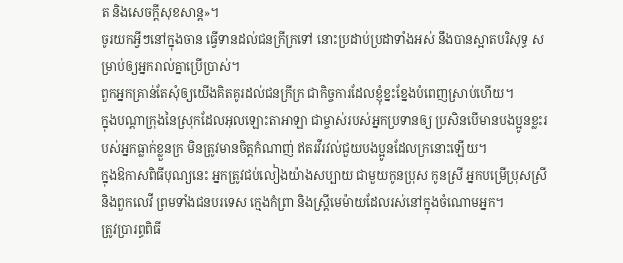ត និងសេចក្ដីសុខសាន្ត»។
ចូរយកអ្វីៗនៅក្នុងចាន ធ្វើទានដល់ជនក្រីក្រទៅ នោះប្រដាប់ប្រដាទាំងអស់ នឹងបានស្អាតបរិសុទ្ធ សម្រាប់ឲ្យអ្នករាល់គ្នាប្រើប្រាស់។
ពួកអ្នកគ្រាន់តែសុំឲ្យយើងគិតគូរដល់ជនក្រីក្រ ជាកិច្ចការដែលខ្ញុំខ្នះខ្នែងបំពេញស្រាប់ហើយ។
ក្នុងបណ្តាក្រុងនៃស្រុកដែលអុលឡោះតាអាឡា ជាម្ចាស់របស់អ្នកប្រទានឲ្យ ប្រសិនបើមានបងប្អូនខ្លះរបស់អ្នកធ្លាក់ខ្លួនក្រ មិនត្រូវមានចិត្តកំណាញ់ ឥតរវីរវល់ជួយបងប្អូនដែលក្រនោះឡើយ។
ក្នុងឱកាសពិធីបុណ្យនេះ អ្នកត្រូវជប់លៀងយ៉ាងសប្បាយ ជាមួយកូនប្រុស កូនស្រី អ្នកបម្រើប្រុសស្រី និងពួកលេវី ព្រមទាំងជនបរទេស ក្មេងកំព្រា និងស្ត្រីមេម៉ាយដែលរស់នៅក្នុងចំណោមអ្នក។
ត្រូវប្រារព្ធពិធី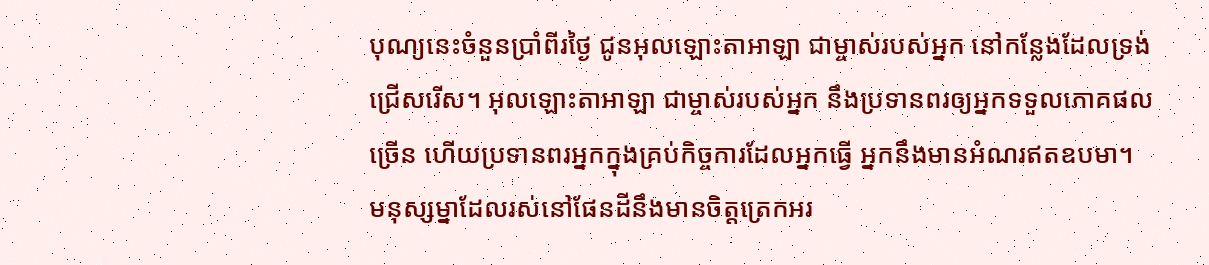បុណ្យនេះចំនួនប្រាំពីរថ្ងៃ ជូនអុលឡោះតាអាឡា ជាម្ចាស់របស់អ្នក នៅកន្លែងដែលទ្រង់ជ្រើសរើស។ អុលឡោះតាអាឡា ជាម្ចាស់របស់អ្នក នឹងប្រទានពរឲ្យអ្នកទទួលភោគផលច្រើន ហើយប្រទានពរអ្នកក្នុងគ្រប់កិច្ចការដែលអ្នកធ្វើ អ្នកនឹងមានអំណរឥតឧបមា។
មនុស្សម្នាដែលរស់នៅផែនដីនឹងមានចិត្ដត្រេកអរ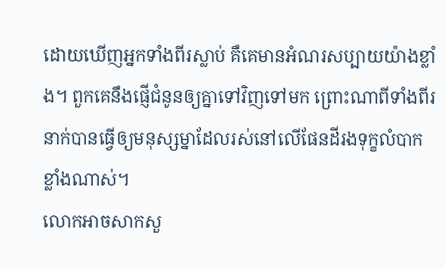ដោយឃើញអ្នកទាំងពីរស្លាប់ គឺគេមានអំណរសប្បាយយ៉ាងខ្លាំង។ ពួកគេនឹងផ្ញើជំនូនឲ្យគ្នាទៅវិញទៅមក ព្រោះណាពីទាំងពីរនាក់បានធ្វើឲ្យមនុស្សម្នាដែលរស់នៅលើផែនដីរងទុក្ខលំបាកខ្លាំងណាស់។
លោកអាចសាកសួ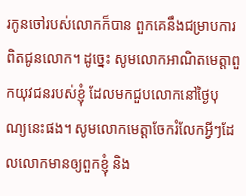រកូនចៅរបស់លោកក៏បាន ពួកគេនឹងជម្រាបការពិតជូនលោក។ ដូច្នេះ សូមលោកអាណិតមេត្តាពួកយុវជនរបស់ខ្ញុំ ដែលមកជួបលោកនៅថ្ងៃបុណ្យនេះផង។ សូមលោកមេត្តាចែករំលែកអ្វីៗដែលលោកមានឲ្យពួកខ្ញុំ និង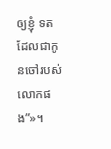ឲ្យខ្ញុំ ទត ដែលជាកូនចៅរបស់លោកផង”»។